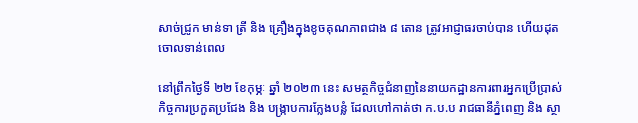សាច់ជ្រូក មាន់ទា ត្រី និង គ្រឿងក្នុងខូចគុណភាពជាង ៨ តោន ត្រូវអាជ្ញាធរចាប់បាន ហើយដុតចោលទាន់ពេល

នៅព្រឹកថ្ងៃទី ២២ ខែកុម្ភៈ ឆ្នាំ ២០២៣ នេះ សមត្ថកិច្ចជំនាញនៃនាយកដ្ឋានការពារអ្នកប្រើប្រាស់ កិច្ចការប្រកួតប្រជែង និង បង្រ្កាបការក្លែងបន្លំ ដែលហៅកាត់ថា ក.ប.ប រាជធានីភ្នំពេញ និង ស្ថា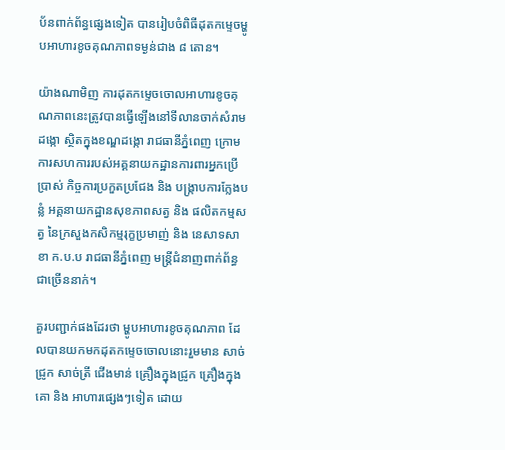ប័នពាក់ព័ន្ធផ្សេងទៀត បានរៀបចំពិធីដុតកម្ទេចម្ហូបអាហារខូចគុណភាពទម្ងន់ជាង ៨ តោន។

យ៉ាងណាមិញ ការដុតកម្ទេចចោលអាហារខូចគុណភាពនេះត្រូវបានធ្វើឡើងនៅទីលានចាក់សំរាមដង្កោ ស្ថិតក្នុងខណ្ឌដង្កោ រាជធានីភ្នំពេញ ក្រោមការសហការរបស់អគ្គនាយកដ្ឋានការពារអ្នកប្រើប្រាស់ កិច្ចការប្រកួតប្រជែង និង បង្ក្រាបការក្លែងបន្លំ អគ្គនាយកដ្ឋានសុខភាពសត្វ និង ផលិតកម្មសត្វ នៃក្រសួងកសិកម្មរុក្ខប្រមាញ់ និង នេសាទសាខា ក.ប.ប រាជធានីភ្នំពេញ មន្ត្រីជំនាញពាក់ព័ន្ធជាច្រើននាក់។

គួរបញ្ជាក់ផងដែរថា ម្ហូបអាហារខូចគុណភាព ដែលបានយកមកដុតកម្ទេចចោលនោះរួមមាន សាច់ជ្រូក សាច់ត្រី ជើងមាន់ គ្រឿងក្នុងជ្រូក គ្រឿងក្នុងគោ និង អាហារផ្សេងៗទៀត ដោយ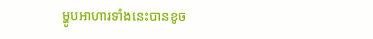ម្ហូបអាហារទាំងនេះបានខូច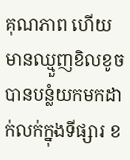គុណភាព ហើយមានឈ្មួញខិលខូចបានបន្លំយកមកដាក់លក់ក្នុងទីផ្សារ ខ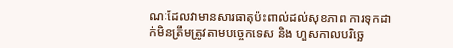ណៈដែលវាមានសារធាតុប៉ះពាល់ដល់សុខភាព ការទុកដាក់មិនត្រឹមត្រូវតាមបច្ចេកទេស និង ហួសកាលបរិច្ឆេ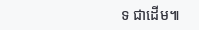ទ ជាដើម៕